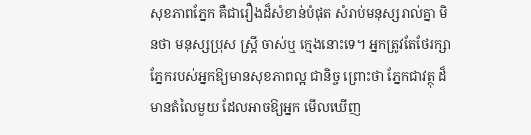សុខភាពភ្នែក គឺជារឿងដ៏សំខាន់បំផុត សំរាប់មនុស្សរាល់គ្នា មិនថា មនុស្សប្រុស ស្រ្តី ចាស់ឬ ក្មេងនោះទេ។ អ្នកត្រូវតែថែរក្សា ភ្នែករបស់អ្នកឱ្យមានសុខភាពល្អ ជានិច្ច ព្រោះថា ភ្នែកជាវត្ថុ ដ៏មានតំលៃមួយ ដែលអាចឱ្យអ្នក មើលឃើញ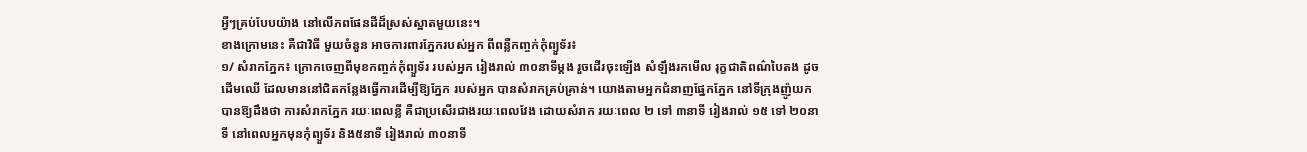អ្វីៗគ្រប់បែបយ៉ាង នៅលើភពផែនដីដ៏ស្រស់ស្អាតមួយនេះ។
ខាងក្រោមនេះ គឺជាវិធី មួយចំនួន អាចការពារភ្នែករបស់អ្នក ពីពន្លឺកញ្ចក់កុំព្យួទ័រ៖
១/ សំរាកភ្នែក៖ ក្រោកចេញពីមុខកញ្ចក់កុំព្យួទ័រ របស់អ្នក រៀងរាល់ ៣០នាទីម្តង រួចដើរចុះឡើង សំឡឹងរកមើល រុក្ខជាតិពណ៌បៃតង ដូចដើមឈើ ដែលមាននៅជិតកន្លែងធ្វើការដើម្បីឱ្យភ្នែក របស់អ្នក បានសំរាកគ្រប់គ្រាន់។ យោងតាមអ្នកជំនាញផ្នែកភ្នែក នៅទីក្រុងញ៉ូយក បានឱ្យដឹងថា ការសំរាកភ្នែក រយៈពេលខ្លី គឺជាប្រសើរជាងរយៈពេលវែង ដោយសំរាក រយៈពេល ២ ទៅ ៣នាទី រៀងរាល់ ១៥ ទៅ ២០នាទី នៅពេលអ្នកមុនកុំព្យួទ័រ និង៥នាទី រៀងរាល់ ៣០នាទី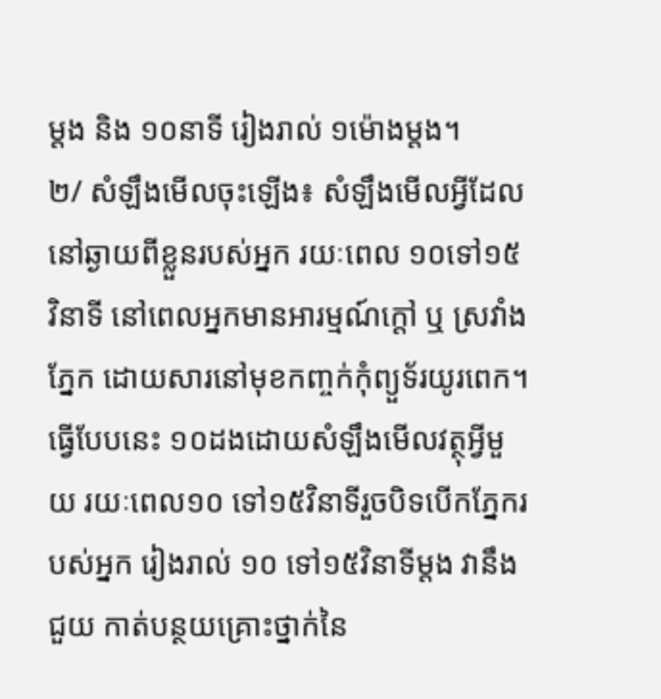ម្តង និង ១០នាទី រៀងរាល់ ១ម៉ោងម្តង។
២/ សំឡឹងមើលចុះឡើង៖ សំឡឹងមើលអ្វីដែលនៅឆ្ងាយពីខ្លួនរបស់អ្នក រយៈពេល ១០ទៅ១៥វិនាទី នៅពេលអ្នកមានអារម្មណ៍ក្តៅ ឬ ស្រវាំងភ្នែក ដោយសារនៅមុខកញ្ចក់កុំព្យួទ័រយូរពេក។ ធ្វើបែបនេះ ១០ដងដោយសំឡឹងមើលវត្ថុអ្វីមួយ រយៈពេល១០ ទៅ១៥វិនាទីរួចបិទបើកភ្នែករបស់អ្នក រៀងរាល់ ១០ ទៅ១៥វិនាទីម្តង វានឹងជួយ កាត់បន្ថយគ្រោះថ្នាក់នៃ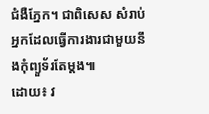ជំងឺភ្នែក។ ជាពិសេស សំរាប់អ្នកដែលធ្វើការងារជាមួយនឹងកុំព្យួទ័រតែម្តង៕
ដោយ៖ វ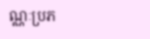ណ្ណៈប្រភ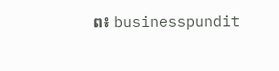ព៖ businesspundit